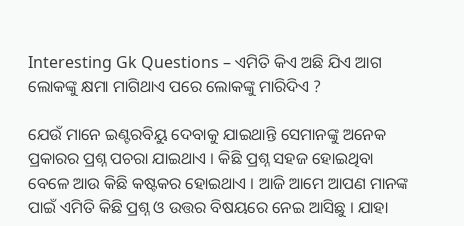Interesting Gk Questions – ଏମିତି କିଏ ଅଛି ଯିଏ ଆଗ ଲୋକଙ୍କୁ କ୍ଷମା ମାଗିଥାଏ ପରେ ଲୋକଙ୍କୁ ମାରିଦିଏ ?

ଯେଉଁ ମାନେ ଇଣ୍ଟରବିୟୁ ଦେବାକୁ ଯାଇଥାନ୍ତି ସେମାନଙ୍କୁ ଅନେକ ପ୍ରକାରର ପ୍ରଶ୍ନ ପଚରା ଯାଇଥାଏ । କିଛି ପ୍ରଶ୍ନ ସହଜ ହୋଇଥିବା ବେଳେ ଆଉ କିଛି କଷ୍ଟକର ହୋଇଥାଏ । ଆଜି ଆମେ ଆପଣ ମାନଙ୍କ ପାଇଁ ଏମିତି କିଛି ପ୍ରଶ୍ନ ଓ ଉତ୍ତର ବିଷୟରେ ନେଇ ଆସିଛୁ । ଯାହା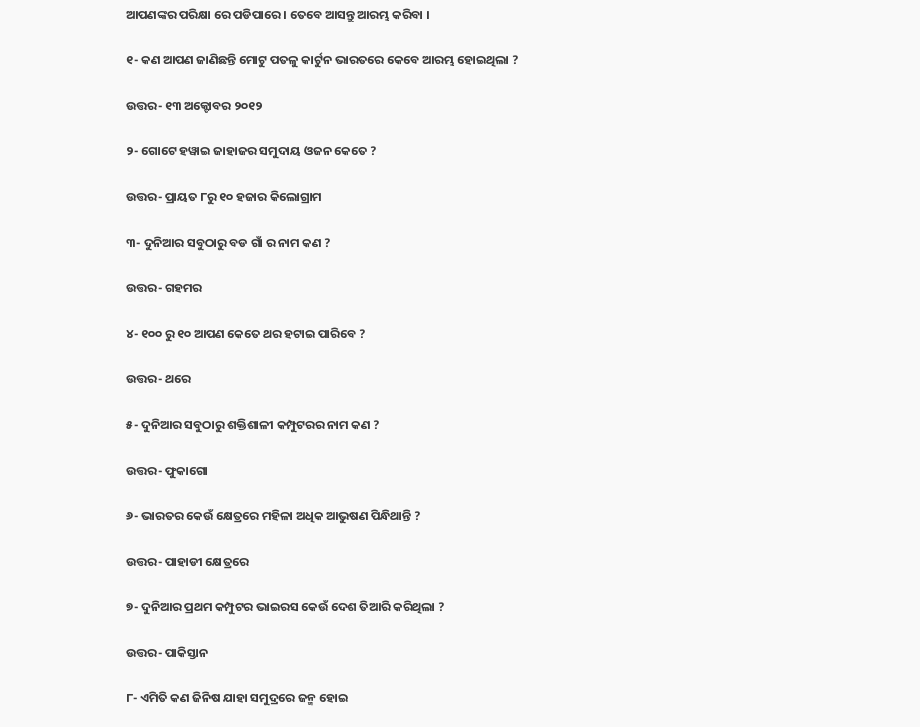ଆପଣଙ୍କର ପରିକ୍ଷା ରେ ପଡିପାରେ । ତେବେ ଆସନ୍ତୁ ଆରମ୍ଭ କରିବା ।

୧- କଣ ଆପଣ ଜାଣିଛନ୍ତି ମୋଟୁ ପତଳୁ କାର୍ଟୁନ ଭାରତରେ କେବେ ଆରମ୍ଭ ହୋଇଥିଲା ?

ଉତ୍ତର- ୧୩ ଅକ୍ଟୋବର ୨୦୧୨

୨- ଗୋଟେ ହୱାଇ ଜାହାଜର ସମୁଦାୟ ଓଜନ କେତେ ?

ଉତ୍ତର- ପ୍ରାୟତ ୮ରୁ ୧୦ ହଜାର କିଲୋଗ୍ରାମ

୩- ଦୁନିଆର ସବୁଠାରୁ ବଡ ଗାଁ ର ନାମ କଣ ?

ଉତ୍ତର- ଗହମର

୪- ୧୦୦ ରୁ ୧୦ ଆପଣ କେତେ ଥର ହଟାଇ ପାରିବେ ?

ଉତ୍ତର- ଥରେ

୫- ଦୁନିଆର ସବୁଠାରୁ ଶକ୍ତିଶାଳୀ କମ୍ପୁଟରର ନାମ କଣ ?

ଉତ୍ତର- ଫୁକାଗୋ

୬- ଭାରତର କେଉଁ କ୍ଷେତ୍ରରେ ମହିଳା ଅଧିକ ଆଭୁଷଣ ପିନ୍ଧିଥାନ୍ତି ?

ଉତ୍ତର- ପାହାଡୀ କ୍ଷେତ୍ରରେ

୭- ଦୁନିଆର ପ୍ରଥମ କମ୍ପୁଟର ଭାଇରସ କେଉଁ ଦେଶ ତିଆରି କରିଥିଲା ?

ଉତ୍ତର- ପାକିସ୍ତାନ

୮- ଏମିତି କଣ ଜିନିଷ ଯାହା ସମୁଦ୍ରରେ ଜନ୍ମ ହୋଇ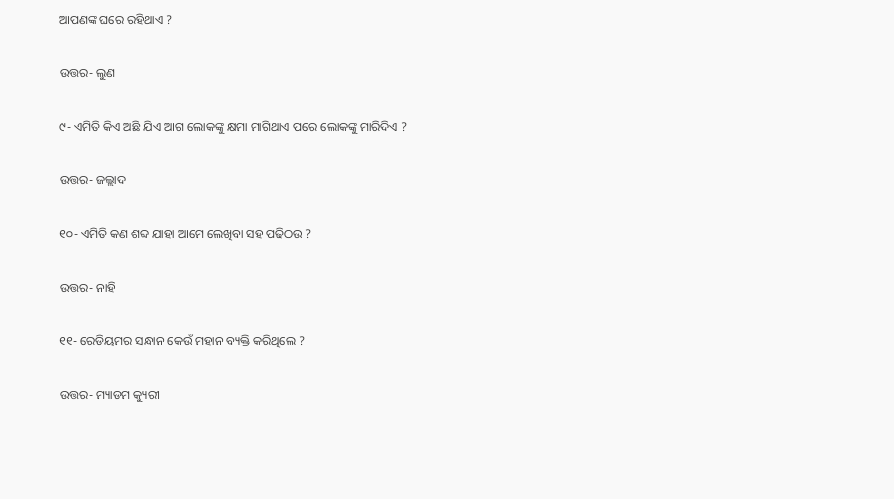ଆପଣଙ୍କ ଘରେ ରହିଥାଏ ?

ଉତ୍ତର- ଲୁଣ

୯- ଏମିତି କିଏ ଅଛି ଯିଏ ଆଗ ଲୋକଙ୍କୁ କ୍ଷମା ମାଗିଥାଏ ପରେ ଲୋକଙ୍କୁ ମାରିଦିଏ ?

ଉତ୍ତର- ଜଲ୍ଲାଦ

୧୦- ଏମିତି କଣ ଶବ୍ଦ ଯାହା ଆମେ ଲେଖିବା ସହ ପଢିଠଉ ?

ଉତ୍ତର- ନାହି

୧୧- ରେଡିୟମର ସନ୍ଧାନ କେଉଁ ମହାନ ବ୍ୟକ୍ତି କରିଥିଲେ ?

ଉତ୍ତର- ମ୍ୟାଡମ କ୍ୟୁରୀ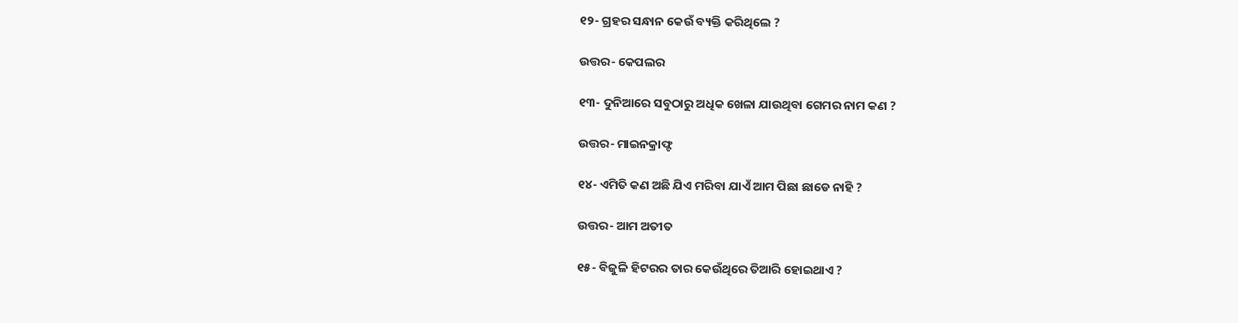୧୨- ଗ୍ରହର ସନ୍ଧାନ କେଉଁ ବ୍ୟକ୍ତି କରିଥିଲେ ?

ଉତ୍ତର- କେପଲର

୧୩- ଦୁନିଆରେ ସବୁଠାରୁ ଅଧିକ ଖେଳା ଯାଉଥିବା ଗେମର ନାମ କଣ ?

ଉତ୍ତର- ମାଇନକ୍ରାଫ୍ଟ

୧୪- ଏମିତି କଣ ଅଛି ଯିଏ ମରିବା ଯାଏଁ ଆମ ପିଛା ଛାଡେ ନାହି ?

ଉତ୍ତର- ଆମ ଅତୀତ

୧୫- ବିଜୁଳି ହିଟରର ତାର କେଉଁଥିରେ ତିଆରି ହୋଇଥାଏ ?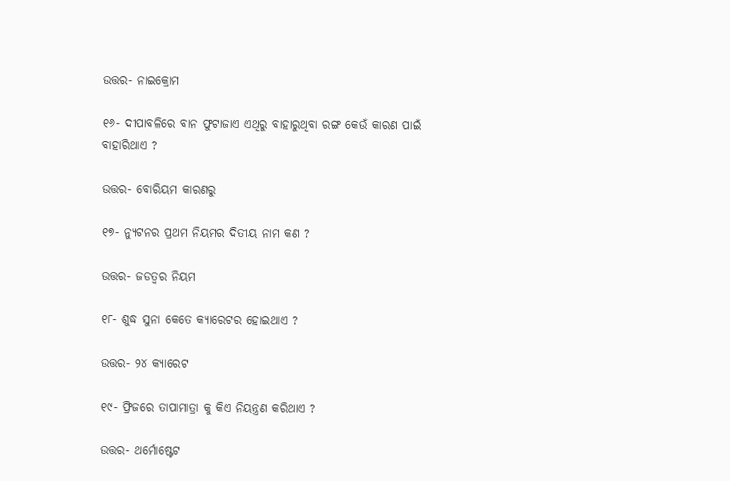ଉତ୍ତର- ନାଇକ୍ରୋମ

୧୬- ଦୀପାବଳିରେ ବାନ ଫୁଟାଜାଏ ଏଥିରୁ ବାହାରୁଥିବା ରଙ୍ଗ କେଉଁ କାରଣ ପାଇଁ ବାହାରିଥାଏ ?

ଉତ୍ତର- ବୋରିୟମ କାରଣରୁ

୧୭- ନ୍ୟୁଟନର ପ୍ରଥମ ନିୟମର ଦିତୀୟ ନାମ କଣ ?

ଉତ୍ତର- ଜଡତ୍ଵର ନିୟମ

୧୮- ଶୁଦ୍ଧ ସୁନା କେତେ କ୍ୟାରେଟର ହୋଇଥାଏ ?

ଉତ୍ତର- ୨୪ କ୍ୟାରେଟ

୧୯- ଫ୍ରିଜରେ ତାପାମାତ୍ରା କୁ କିଏ ନିୟନ୍ତ୍ରଣ କରିଥାଏ ?

ଉତ୍ତର- ଥର୍ମୋଷ୍ଟେଟ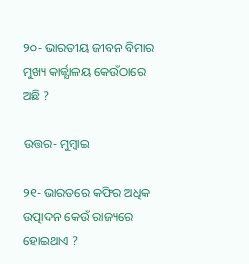୨୦- ଭାରତୀୟ ଜୀବନ ବିମାର ମୁଖ୍ୟ କାର୍ଜ୍ଯାଳୟ କେଉଁଠାରେ ଅଛି ?

ଉତ୍ତର- ମୁମ୍ବାଇ

୨୧- ଭାରତରେ କଫିର ଅଧିକ ଉତ୍ପାଦନ କେଉଁ ରାଜ୍ୟରେ ହୋଇଥାଏ ?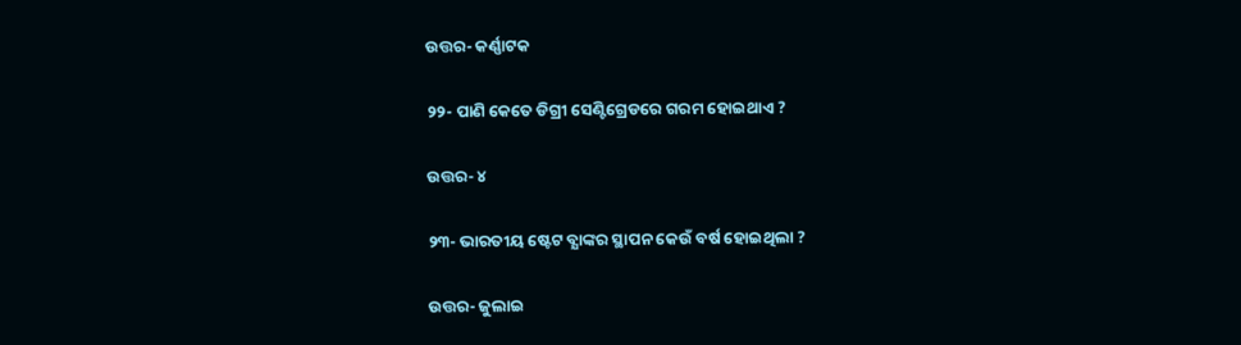ଉତ୍ତର- କର୍ଣ୍ଣାଟକ

୨୨- ପାଣି କେତେ ଡିଗ୍ରୀ ସେଣ୍ଟିଗ୍ରେଡରେ ଗରମ ହୋଇଥାଏ ?

ଉତ୍ତର- ୪

୨୩- ଭାରତୀୟ ଷ୍ଟେଟ ବ୍ଯାଙ୍କର ସ୍ଥାପନ କେଉଁ ବର୍ଷ ହୋଇଥିଲା ?

ଉତ୍ତର- ଜୁଲାଇ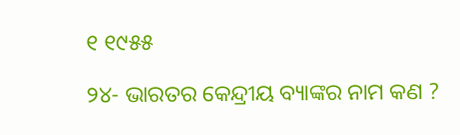୧ ୧୯୫୫

୨୪- ଭାରତର କେନ୍ଦ୍ରୀୟ ବ୍ୟାଙ୍କର ନାମ କଣ ?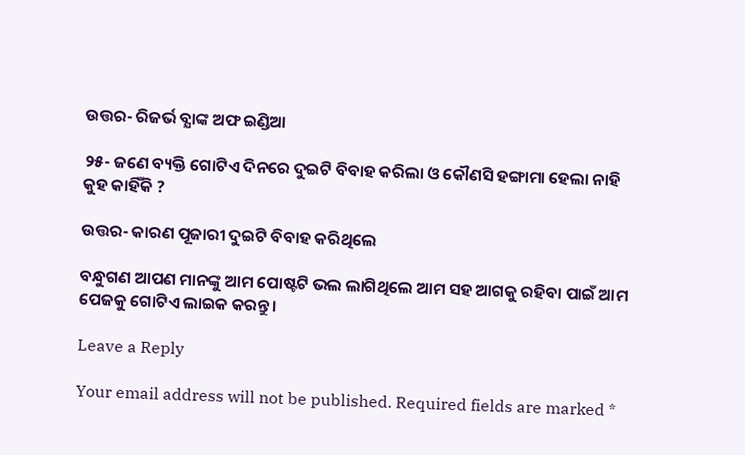ଉତ୍ତର- ରିଜର୍ଭ ବ୍ଯାଙ୍କ ଅଫ ଇଣ୍ଡିଆ

୨୫- ଜଣେ ବ୍ୟକ୍ତି ଗୋଟିଏ ଦିନରେ ଦୁଇଟି ବିବାହ କରିଲା ଓ କୌଣସି ହଙ୍ଗାମା ହେଲା ନାହି କୁହ କାହିଁକି ?

ଉତ୍ତର- କାରଣ ପୂଜାରୀ ଦୁଇଟି ବିବାହ କରିଥିଲେ

ବନ୍ଧୁଗଣ ଆପଣ ମାନଙ୍କୁ ଆମ ପୋଷ୍ଟଟି ଭଲ ଲାଗିଥିଲେ ଆମ ସହ ଆଗକୁ ରହିବା ପାଇଁ ଆମ ପେଜକୁ ଗୋଟିଏ ଲାଇକ କରନ୍ତୁ ।

Leave a Reply

Your email address will not be published. Required fields are marked *